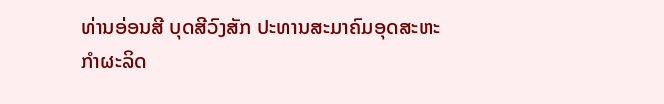ທ່ານອ່ອນສີ ບຸດສີວົງສັກ ປະທານສະມາຄົມອຸດສະຫະ
ກຳຜະລິດ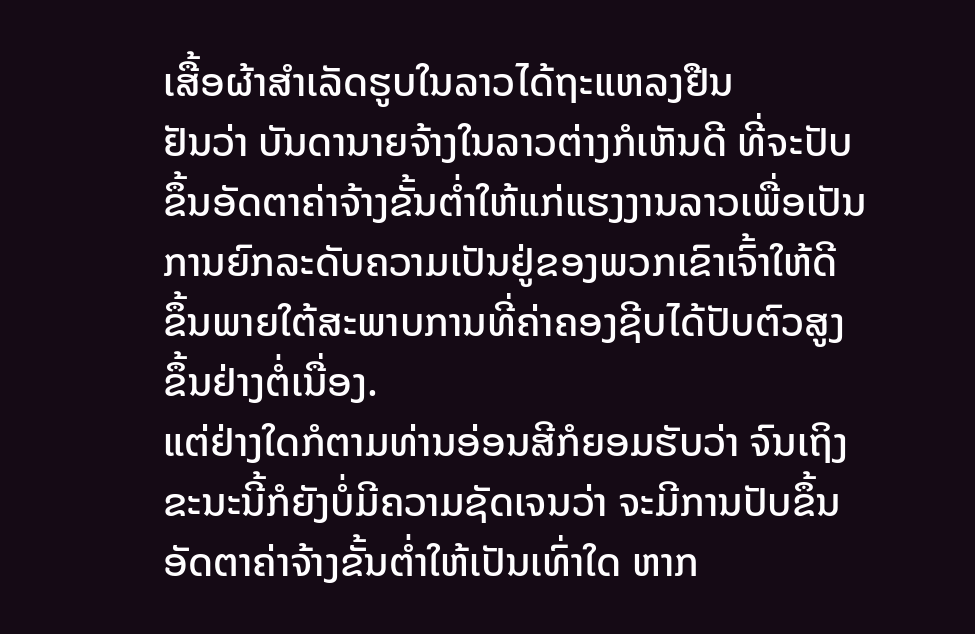ເສື້ອຜ້າສຳເລັດຮູບໃນລາວໄດ້ຖະແຫລງຢືນ
ຢັນວ່າ ບັນດານາຍຈ້າງໃນລາວຕ່າງກໍເຫັນດີ ທີ່ຈະປັບ
ຂຶ້ນອັດຕາຄ່າຈ້າງຂັ້ນຕໍ່າໃຫ້ແກ່ແຮງງານລາວເພື່ອເປັນ
ການຍົກລະດັບຄວາມເປັນຢູ່ຂອງພວກເຂົາເຈົ້າໃຫ້ດີ
ຂຶ້ນພາຍໃຕ້ສະພາບການທີ່ຄ່າຄອງຊີບໄດ້ປັບຕົວສູງ
ຂຶ້ນຢ່າງຕໍ່ເນື່ອງ.
ແຕ່ຢ່າງໃດກໍຕາມທ່ານອ່ອນສີກໍຍອມຮັບວ່າ ຈົນເຖິງ
ຂະນະນີ້ກໍຍັງບໍ່ມີຄວາມຊັດເຈນວ່າ ຈະມີການປັບຂຶ້ນ
ອັດຕາຄ່າຈ້າງຂັ້ນຕໍ່າໃຫ້ເປັນເທົ່າໃດ ຫາກ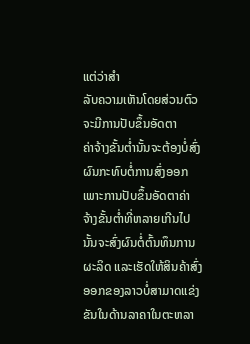ແຕ່ວ່າສໍາ
ລັບຄວາມເຫັນໂດຍສ່ວນຕົວຈະມີການປັບຂຶ້ນອັດຕາ
ຄ່າຈ້າງຂັ້ນຕໍ່ານັ້ນຈະຕ້ອງບໍ່ສົ່ງຜົນກະທົບຕໍ່ການສົ່ງອອກ ເພາະການປັບຂຶ້ນອັດຕາຄ່າ
ຈ້າງຂັ້ນຕໍ່າທີ່ຫລາຍເກີນໄປນັ້ນຈະສົ່ງຜົນຕໍ່ຕົ້ນທຶນການຜະລິດ ແລະເຮັດໃຫ້ສິນຄ້າສົ່ງ
ອອກຂອງລາວບໍ່ສາມາດແຂ່ງຂັນໃນດ້ານລາຄາໃນຕະຫລາ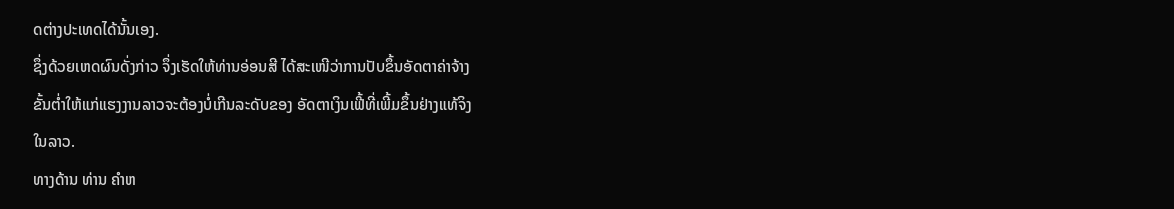ດຕ່າງປະເທດໄດ້ນັ້ນເອງ.
ຊຶ່ງດ້ວຍເຫດຜົນດັ່ງກ່າວ ຈຶ່ງເຮັດໃຫ້ທ່ານອ່ອນສີ ໄດ້ສະເໜີວ່າການປັບຂຶ້ນອັດຕາຄ່າຈ້າງ
ຂັ້ນຕໍ່າໃຫ້ແກ່ແຮງງານລາວຈະຕ້ອງບໍ່ເກີນລະດັບຂອງ ອັດຕາເງິນເຟີ້ທີ່ເພີ້ມຂຶ້ນຢ່າງແທ້ຈິງ
ໃນລາວ.
ທາງດ້ານ ທ່ານ ຄໍາຫ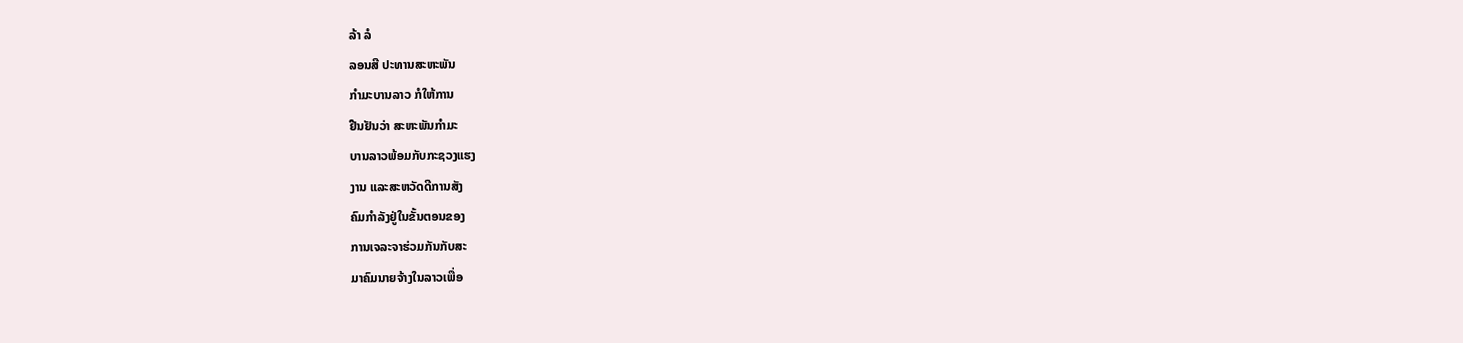ລ້າ ລໍ
ລອນສີ ປະທານສະຫະພັນ
ກໍາມະບານລາວ ກໍໃຫ້ການ
ຢືນຢັນວ່າ ສະຫະພັນກໍາມະ
ບານລາວພ້ອມກັບກະຊວງແຮງ
ງານ ແລະສະຫວັດດີການສັງ
ຄົມກໍາລັງຢູ່ໃນຂັ້ນຕອນຂອງ
ການເຈລະຈາຮ່ວມກັນກັບສະ
ມາຄົມນາຍຈ້າງໃນລາວເພື່ອ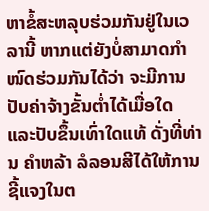ຫາຂໍ້ສະຫລຸບຮ່ວມກັນຢູ່ໃນເວ
ລານີ້ ຫາກແຕ່ຍັງບໍ່ສາມາດກໍາ
ໜົດຮ່ວມກັນໄດ້ວ່າ ຈະມີການ
ປັບຄ່າຈ້າງຂັ້ນຕໍ່າໄດ້ເມື່ອໃດ
ແລະປັບຂຶ້ນເທົ່າໃດແທ້ ດັ່ງທີ່ທ່ານ ຄໍາຫລ້າ ລໍລອນສີໄດ້ໃຫ້ການຊີ້ແຈງໃນຕ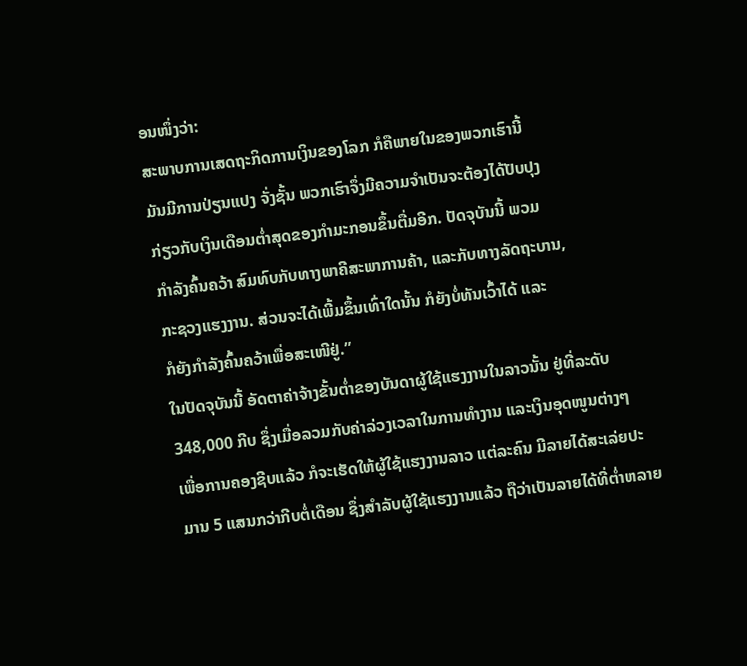ອນໜຶ່ງວ່າ:
ສະພາບການເສດຖະກິດການເງິນຂອງໂລກ ກໍຄືພາຍໃນຂອງພວກເຮົານີ້
ມັນມີການປ່ຽນແປງ ຈັ່ງຊັ້ນ ພວກເຮົາຈຶ່ງມີຄວາມຈໍາເປັນຈະຕ້ອງໄດ້ປັບປຸງ
ກ່ຽວກັບເງິນເດືອນຕໍ່າສຸດຂອງກໍາມະກອນຂຶ້ນຕື່ມອີກ. ປັດຈຸບັນນີ້ ພວມ
ກໍາລັງຄົ້ນຄວ້າ ສົມທົບກັບທາງພາຄີສະພາການຄ້າ, ແລະກັບທາງລັດຖະບານ,
ກະຊວງແຮງງານ. ສ່ວນຈະໄດ້ເພີ້ມຂຶ້ນເທົ່າໃດນັ້ນ ກໍຍັງບໍ່ທັນເວົ້າໄດ້ ແລະ
ກໍຍັງກຳລັງຄົ້ນຄວ້າເພື່ອສະເໜີຢູ່.”
ໃນປັດຈຸບັນນີ້ ອັດຕາຄ່າຈ້າງຂັ້ນຕໍ່າຂອງບັນດາຜູ້ໃຊ້ແຮງງານໃນລາວນັ້ນ ຢູ່ທີ່ລະດັບ
348,000 ກີບ ຊຶ່ງເມື່ອລວມກັບຄ່າລ່ວງເວລາໃນການທຳງານ ແລະເງິນອຸດໜູນຕ່າງໆ
ເພື່ອການຄອງຊີບແລ້ວ ກໍຈະເຮັດໃຫ້ຜູ້ໃຊ້ແຮງງານລາວ ແຕ່ລະຄົນ ມີລາຍໄດ້ສະເລ່ຍປະ
ມານ 5 ແສນກວ່າກີບຕໍ່ເດືອນ ຊຶ່ງສຳລັບຜູ້ໃຊ້ແຮງງານແລ້ວ ຖືວ່າເປັນລາຍໄດ້ທີ່ຕໍ່າຫລາຍ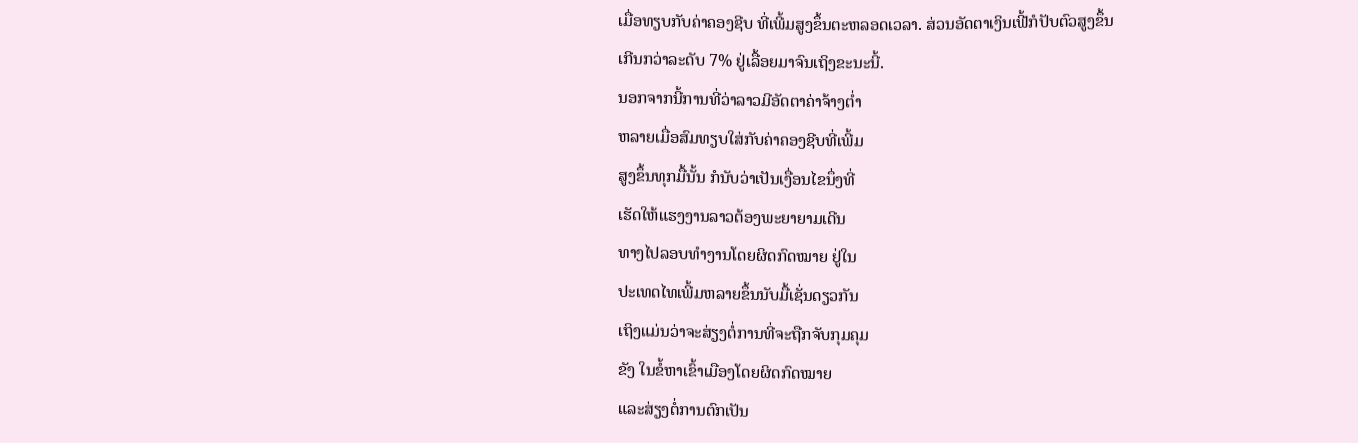ເມື່ອທຽບກັບຄ່າຄອງຊີບ ທີ່ເພີ້ມສູງຂຶ້ນຕະຫລອດເວລາ. ສ່ວນອັດຕາເງິນເຟີ້ກໍປັບຕົວສູງຂຶ້ນ
ເກີນກວ່າລະດັບ 7% ຢູ່ເລື້ອຍມາຈົນເຖິງຂະນະນີ້.
ນອກຈາກນີ້ການທີ່ວ່າລາວມີອັດຕາຄ່າຈ້າງຕໍ່າ
ຫລາຍເມື່ອສົມທຽບໃສ່ກັບຄ່າຄອງຊີບທີ່ເພີ້ມ
ສູງຂຶ້ນທຸກມື້ນັ້ນ ກໍນັບວ່າເປັນເງື່ອນໄຂນຶ່ງທີ່
ເຮັດໃຫ້ແຮງງານລາວຕ້ອງພະຍາຍາມເດີນ
ທາງໄປລອບທໍາງານໂດຍຜິດກົດໝາຍ ຢູ່ໃນ
ປະເທດໄທເພີ້ມຫລາຍຂຶ້ນນັບມື້ເຊັ່ນດຽວກັນ
ເຖິງແມ່ນວ່າຈະສ່ຽງຕໍ່ການທີ່ຈະຖືກຈັບກຸມຄຸມ
ຂັງ ໃນຂໍ້ຫາເຂົ້າເມືອງໂດຍຜິດກົດໝາຍ
ແລະສ່ຽງຕໍ່ການຕົກເປັນ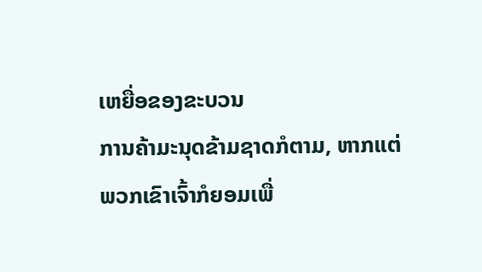ເຫຍື່ອຂອງຂະບວນ
ການຄ້າມະນຸດຂ້າມຊາດກໍຕາມ, ຫາກແຕ່
ພວກເຂົາເຈົ້າກໍຍອມເພື່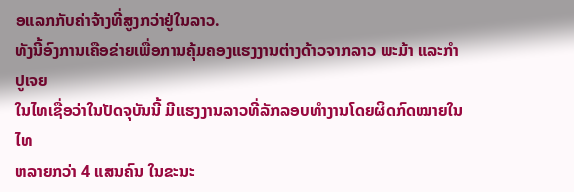ອແລກກັບຄ່າຈ້າງທີ່ສູງກວ່າຢູ່ໃນລາວ.
ທັງນີ້ອົງການເຄືອຂ່າຍເພື່ອການຄຸ້ມຄອງແຮງງານຕ່າງດ້າວຈາກລາວ ພະມ້າ ແລະກໍາປູເຈຍ
ໃນໄທເຊື່ອວ່າໃນປັດຈຸບັນນີ້ ມີແຮງງານລາວທີ່ລັກລອບທໍາງານໂດຍຜິດກົດໝາຍໃນໄທ
ຫລາຍກວ່າ 4 ແສນຄົນ ໃນຂະນະ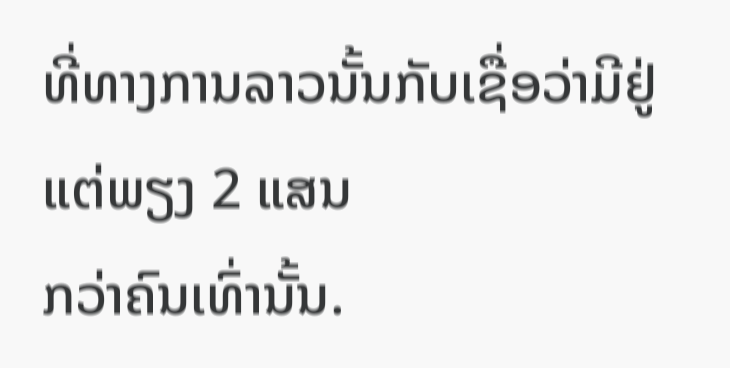ທີ່ທາງການລາວນັ້ນກັບເຊື່ອວ່າມີຢູ່ແຕ່ພຽງ 2 ແສນ
ກວ່າຄົນເທົ່ານັ້ນ.